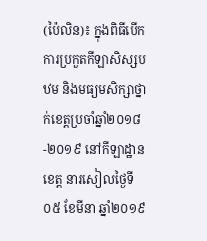(ប៉ៃលិន)៖ ក្នុងពិធីបើកការប្រកួតកីឡាសិស្សបឋម និងមធ្យមសិក្សាថ្នាក់ខេត្តប្រចាំឆ្នាំ២០១៨-២០១៩ នៅកីឡាដ្ឋានខេត្ត នារសៀលថ្ងៃទី០៥ ខែមីនា ឆ្នាំ២០១៩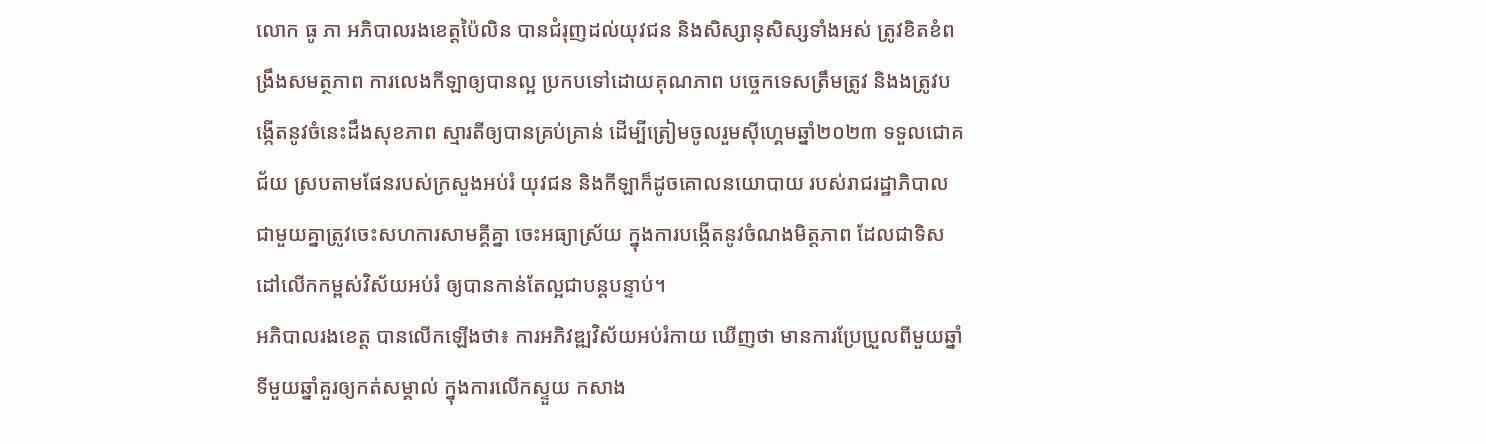លោក ធូ ភា អភិបាលរងខេត្តប៉ៃលិន បានជំរុញដល់យុវជន និងសិស្សានុសិស្សទាំងអស់ ត្រូវខិតខំពង្រឹងសមត្ថភាព ការលេងកីឡាឲ្យបានល្អ ប្រកបទៅដោយគុណភាព បច្ចេកទេសត្រឹមត្រូវ និងងត្រូវបង្កើតនូវចំនេះដឹងសុខភាព ស្មារតីឲ្យបានគ្រប់គ្រាន់ ដើម្បីត្រៀមចូលរួមស៊ីហ្គេមឆ្នាំ២០២៣ ទទួលជោគជ័យ ស្របតាមផែនរបស់ក្រសួងអប់រំ យុវជន និងកីឡាក៏ដូចគោលនយោបាយ របស់រាជរដ្ឋាភិបាល ជាមួយគ្នាត្រូវចេះសហការសាមគ្គីគ្នា ចេះអធ្យាស្រ័យ ក្នុងការបង្កើតនូវចំណងមិត្តភាព ដែលជាទិសដៅលើកកម្ពស់វិស័យអប់រំ ឲ្យបានកាន់តែល្អជាបន្តបន្ទាប់។
អភិបាលរងខេត្ត បានលើកឡើងថា៖ ការអភិវឌ្ឍវិស័យអប់រំកាយ ឃើញថា មានការប្រែប្រួលពីមួយឆ្នាំទីមួយឆ្នាំគួរឲ្យកត់សម្គាល់ ក្នុងការលើកស្ទួយ កសាង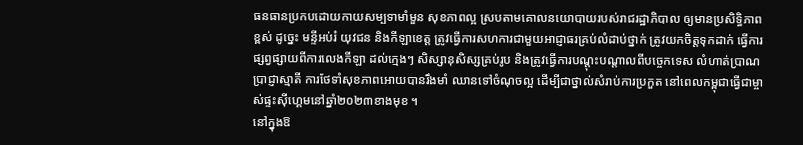ធនធានប្រកបដោយកាយសម្បទាមាំមួន សុខភាពល្អ ស្របតាមគោលនយោបាយរបស់រាជរដ្ឋាភិបាល ឲ្យមានប្រសិទ្ធិភាពខ្ពស់ ដូច្នេះ មន្ទីអប់រំ យុវជន និងកីឡាខេត្ត ត្រូវធ្វើការសហការជាមួយអាជ្ញាធរគ្រប់លំដាប់ថ្នាក់ ត្រូវយកចិត្តទុកដាក់ ធ្វើការផ្សព្វផ្សាយពីការលេងកីឡា ដល់ក្មេងៗ សិស្សានុសិស្សគ្រប់រូប និងត្រូវធ្វើការបណ្តុះបណ្តាលពីបច្ចេកទេស លំហាត់ប្រាណ ប្រាជ្ញាស្មាតី ការថែទាំសុខភាពអោយបានរឹងមាំ ឈានទៅចំណុចល្អ ដើម្បីជាថ្នាល់សំរាប់ការប្រកួត នៅពេលកម្ពុជាធ្វើជាម្ចាស់ផ្ទះស៊ីហ្គេមនៅឆ្នាំ២០២៣ខាងមុខ ។
នៅក្នុងឱ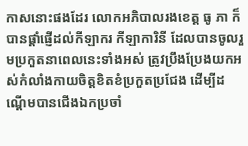កាសនោះផងដែរ លោកអភិបាលរងខេត្ត ធូ ភា ក៏បានផ្តាំផ្ញើដល់កីឡាករ កីឡាការិនី ដែលបានចូលរួមប្រកួតនាពេលនេះទាំងអស់ ត្រូវប្រឹងប្រែងយកអស់កំលាំងកាយចិត្តខិតខំប្រកួតប្រជែង ដើម្បីដណ្តើមបានជើងឯកប្រចាំ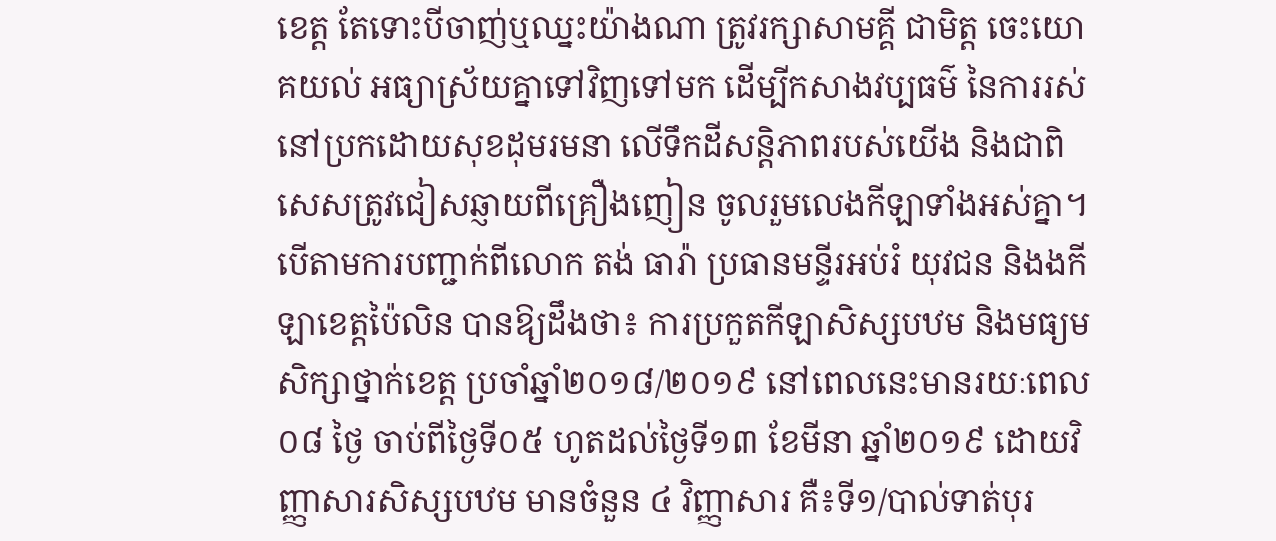ខេត្ត តែទោះបីចាញ់ឬឈ្នះយ៉ាងណា ត្រូវរក្សាសាមគ្គី ជាមិត្ត ចេះយោគយល់ អធ្យាស្រ័យគ្នាទៅវិញទៅមក ដើម្បីកសាងវប្បធម៌ នៃការរស់នៅប្រកដោយសុខដុមរមនា លើទឹកដីសន្តិភាពរបស់យើង និងជាពិសេសត្រូវជៀសឆ្ញាយពីគ្រឿងញៀន ចូលរួមលេងកីឡាទាំងអស់គ្នា។
បើតាមការបញ្ជាក់ពីលោក តង់ ធារ៉ា ប្រធានមន្ទីរអប់រំ យុវជន និងងកីឡាខេត្តប៉ៃលិន បានឱ្យដឹងថា៖ ការប្រកួតកីឡាសិស្សបឋម និងមធ្យមសិក្សាថ្នាក់ខេត្ត ប្រចាំឆ្នាំ២០១៨/២០១៩ នៅពេលនេះមានរយៈពេល ០៨ ថ្ងៃ ចាប់ពីថ្ងៃទី០៥ ហូតដល់ថ្ងៃទី១៣ ខែមីនា ឆ្នាំ២០១៩ ដោយវិញ្ញាសារសិស្សបឋម មានចំនួន ៤ វិញ្ញាសារ គឺ៖ទី១/បាល់ទាត់បុរ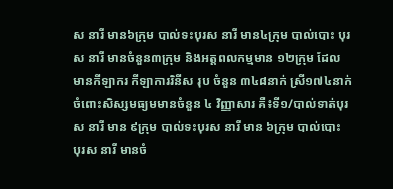ស នារី មាន៦ក្រុម បាល់ទះបុរស នារី មាន៤ក្រុម បាល់បោះ បុរស នារី មានចំនួន៣ក្រុម និងអត្តពលកម្មមាន ១២ក្រុម ដែលមានកីឡាករ កីឡាការរិនីស រុប ចំនួន ៣៤៨នាក់ ស្រី១៧៤នាក់ ចំពោះសិស្សមធ្យមមានចំនួន ៤ វិញ្ញាសារ គឺ៖ទី១/បាល់ទាត់បុរស នារី មាន ៩ក្រុម បាល់ទះបុរស នារី មាន ៦ក្រុម បាល់បោះ បុរស នារី មានចំ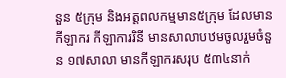នួន ៥ក្រុម និងអត្តពលកម្មមាន៥ក្រុម ដែលមានកីឡាករ កីឡាការរិនី មានសាលាបឋមចូលរួមចំនួន ១៧សាលា មានកីឡាករសរុប ៥៣៤នាក់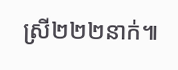ស្រី២២២នាក់៕